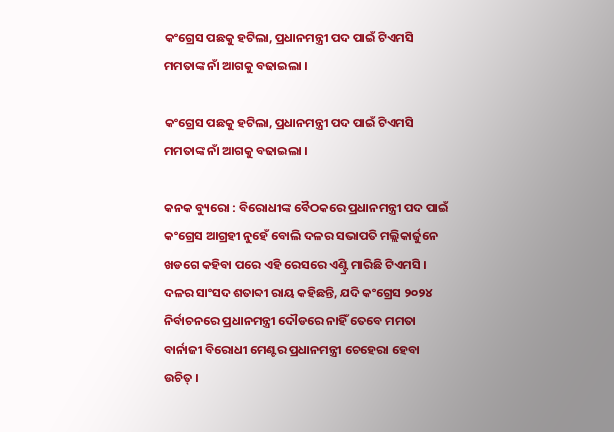କଂଗ୍ରେସ ପଛକୁ ହଟିଲା, ପ୍ରଧାନମନ୍ତ୍ରୀ ପଦ ପାଇଁ ଟିଏମସି ମମତାଙ୍କ ନାଁ ଆଗକୁ ବଢାଇଲା ।

କଂଗ୍ରେସ ପଛକୁ ହଟିଲା, ପ୍ରଧାନମନ୍ତ୍ରୀ ପଦ ପାଇଁ ଟିଏମସି ମମତାଙ୍କ ନାଁ ଆଗକୁ ବଢାଇଲା ।

କନକ ବ୍ୟୁରୋ : ବିରୋଧୀଙ୍କ ବୈଠକରେ ପ୍ରଧାନମନ୍ତ୍ରୀ ପଦ ପାଇଁ କଂଗ୍ରେସ ଆଗ୍ରହୀ ନୁହେଁ ବୋଲି ଦଳର ସଭାପତି ମଲ୍ଲିକାର୍ଜୁନେ ଖଡଗେ କହିବା ପରେ ଏହି ରେସରେ ଏଣ୍ଟ୍ରି ମାରିଛି ଟିଏମସି । ଦଳର ସାଂସଦ ଶତାବ୍ଦୀ ରାୟ କହିଛନ୍ତି, ଯଦି କଂଗ୍ରେସ ୨୦୨୪ ନିର୍ବାଚନରେ ପ୍ରଧାନମନ୍ତ୍ରୀ ଦୌଡରେ ନାହିଁ ତେବେ ମମତା ବାର୍ନାଜୀ ବିରୋଧୀ ମେଣ୍ଟର ପ୍ରଧାନମନ୍ତ୍ରୀ ଚେହେରା ହେବା ଉଚିତ୍ ।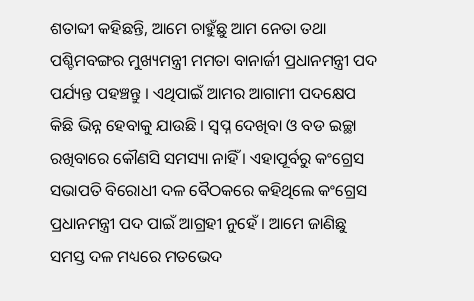ଶତାବ୍ଦୀ କହିଛନ୍ତି, ଆମେ ଚାହୁଁଛୁ ଆମ ନେତା ତଥା ପଶ୍ଚିମବଙ୍ଗର ମୁଖ୍ୟମନ୍ତ୍ରୀ ମମତା ବାନାର୍ଜୀ ପ୍ରଧାନମନ୍ତ୍ରୀ ପଦ ପର୍ଯ୍ୟନ୍ତ ପହଞ୍ଚନ୍ତୁ । ଏଥିପାଇଁ ଆମର ଆଗାମୀ ପଦକ୍ଷେପ କିଛି ଭିନ୍ନ ହେବାକୁ ଯାଉଛି । ସ୍ୱପ୍ନ ଦେଖିବା ଓ ବଡ ଇଚ୍ଛା ରଖିବାରେ କୌଣସି ସମସ୍ୟା ନାହିଁ । ଏହାପୂର୍ବରୁ କଂଗ୍ରେସ ସଭାପତି ବିରୋଧୀ ଦଳ ବୈଠକରେ କହିଥିଲେ କଂଗ୍ରେସ ପ୍ରଧାନମନ୍ତ୍ରୀ ପଦ ପାଇଁ ଆଗ୍ରହୀ ନୁହେଁ । ଆମେ ଜାଣିଛୁ ସମସ୍ତ ଦଳ ମଧ୍ୟରେ ମତଭେଦ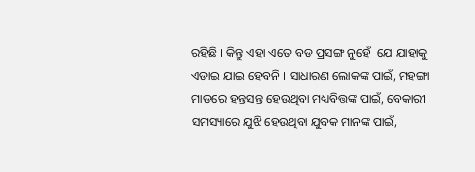ରହିଛି । କିନ୍ତୁ ଏହା ଏତେ ବଡ ପ୍ରସଙ୍ଗ ନୁହେଁ  ଯେ ଯାହାକୁ ଏଡାଇ ଯାଇ ହେବନି । ସାଧାରଣ ଲୋକଙ୍କ ପାଇଁ, ମହଙ୍ଗା ମାଡରେ ହନ୍ତସନ୍ତ ହେଉଥିବା ମଧ୍ୟବିତ୍ତଙ୍କ ପାଇଁ, ବେକାରୀ ସମସ୍ୟାରେ ଯୁଝି ହେଉଥିବା ଯୁବକ ମାନଙ୍କ ପାଇଁ,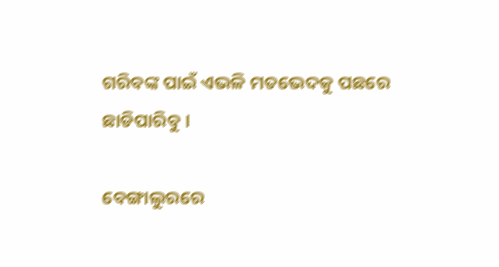ଗରିବଙ୍କ ପାଇଁ ଏଭଳି ମତଭେଦକୁ ପଛରେ ଛାଡିପାରିବୁ ।

ବେଙ୍ଗାଲୁରରେ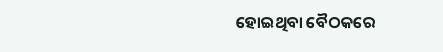ହୋଇଥିବା ବୈଠକରେ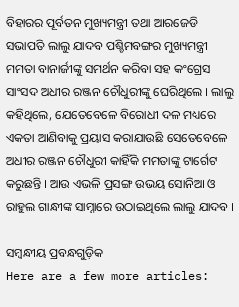ବିହାରର ପୂର୍ବତନ ମୁଖ୍ୟମନ୍ତ୍ରୀ ତଥା ଆରଜେଡି ସଭାପତି ଲାଲୁ ଯାଦବ ପଶ୍ଚିମବଙ୍ଗର ମୁଖ୍ୟମନ୍ତ୍ରୀ ମମତା ବାନାର୍ଜୀଙ୍କୁ ସମର୍ଥନ କରିବା ସହ କଂଗ୍ରେସ ସାଂସଦ ଅଧୀର ରଞ୍ଜନ ଚୌଧୁରୀଙ୍କୁ ଘେରିଥିଲେ । ଲାଲୁ କହିଥିଲେ, ଯେତେବେଳେ ବିରୋଧୀ ଦଳ ମଧ୍ୟରେ ଏକତା ଆଣିବାକୁ ପ୍ରୟାସ କରାଯାଉଛି ସେତେବେଳେ ଅଧୀର ରଞ୍ଜନ ଚୌଧୁରୀ କାହିଁକି ମମତାଙ୍କୁ ଟାର୍ଗେଟ କରୁଛନ୍ତି । ଆଉ ଏଭଳି ପ୍ରସଙ୍ଗ ଉଭୟ ସୋନିଆ ଓ ରାହୁଲ ଗାନ୍ଧୀଙ୍କ ସାମ୍ନାରେ ଉଠାଇଥିଲେ ଲାଲୁ ଯାଦବ ।

ସମ୍ବନ୍ଧୀୟ ପ୍ରବନ୍ଧଗୁଡ଼ିକ
Here are a few more articles: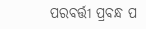ପରବର୍ତ୍ତୀ ପ୍ରବନ୍ଧ ପ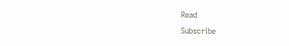Read
Subscribe